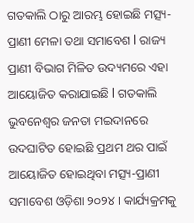ଗତକାଲି ଠାରୁ ଆରମ୍ଭ ହୋଇଛି ମତ୍ସ୍ୟ-ପ୍ରାଣୀ ମେଳା ତଥା ସମାବେଶ l ରାଜ୍ୟ ପ୍ରାଣୀ ବିଭାଗ ମିଳିତ ଉଦ୍ୟମରେ ଏହା ଆୟୋଜିତ କରାଯାଇଛି l ଗତକାଲି ଭୁବନେଶ୍ୱର ଜନତା ମଇଦାନରେ ଉଦଘାଟିତ ହୋଇଛି ପ୍ରଥମ ଥର ପାଇଁ ଆୟୋଜିତ ହୋଇଥିବା ମତ୍ସ୍ୟ-ପ୍ରାଣୀ ସମାବେଶ ଓଡ଼ିଶା ୨୦୨୪ । କାର୍ଯ୍ୟକ୍ରମକୁ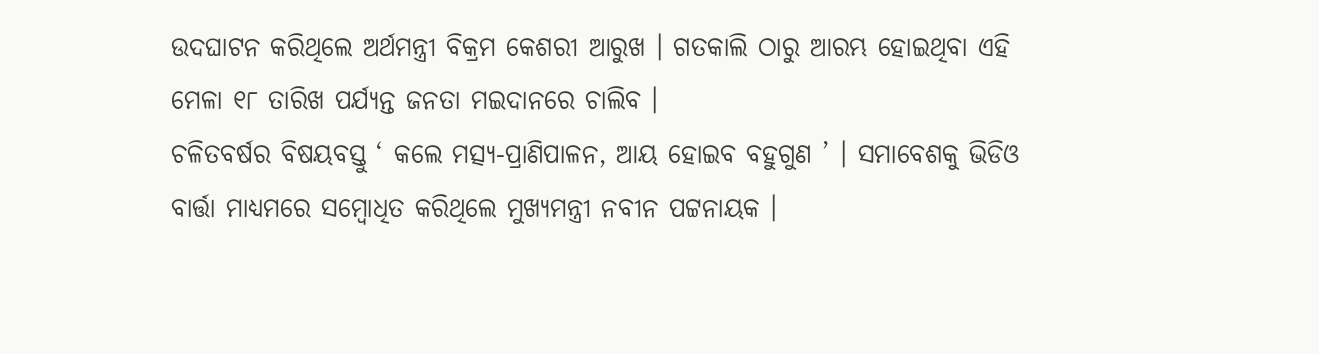ଉଦଘାଟନ କରିଥିଲେ ଅର୍ଥମନ୍ତ୍ରୀ ବିକ୍ରମ କେଶରୀ ଆରୁଖ । ଗତକାଲି ଠାରୁ ଆରମ୍ଭ ହୋଇଥିବା ଏହି ମେଳା ୧୮ ତାରିଖ ପର୍ଯ୍ୟନ୍ତ ଜନତା ମଇଦାନରେ ଚାଲିବ ।
ଚଳିତବର୍ଷର ବିଷୟବସ୍ତୁ ‘ କଲେ ମତ୍ସ୍ୟ-ପ୍ରାଣିପାଳନ, ଆୟ ହୋଇବ ବହୁଗୁଣ ’ । ସମାବେଶକୁ ଭିଡିଓ ବାର୍ତ୍ତା ମାଧ୍ୟମରେ ସମ୍ବୋଧିତ କରିଥିଲେ ମୁଖ୍ୟମନ୍ତ୍ରୀ ନବୀନ ପଟ୍ଟନାୟକ ।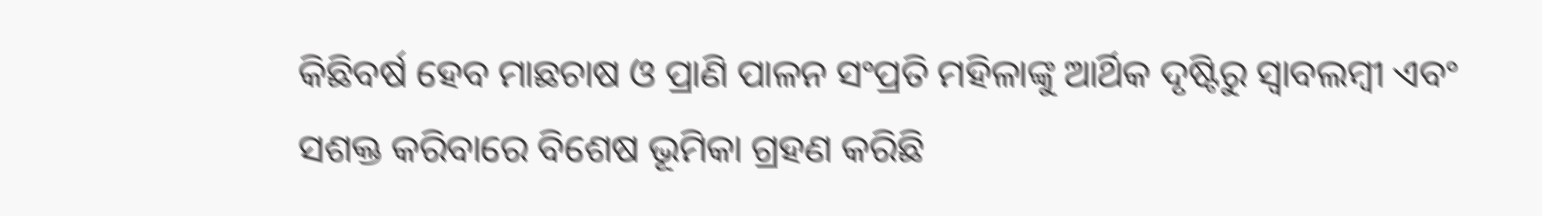କିଛିବର୍ଷ ହେବ ମାଛଚାଷ ଓ ପ୍ରାଣି ପାଳନ ସଂପ୍ରତି ମହିଳାଙ୍କୁ ଆର୍ଥିକ ଦୃଷ୍ଟିରୁ ସ୍ୱାବଲମ୍ବୀ ଏବଂ ସଶକ୍ତ କରିବାରେ ବିଶେଷ ଭୂମିକା ଗ୍ରହଣ କରିଛି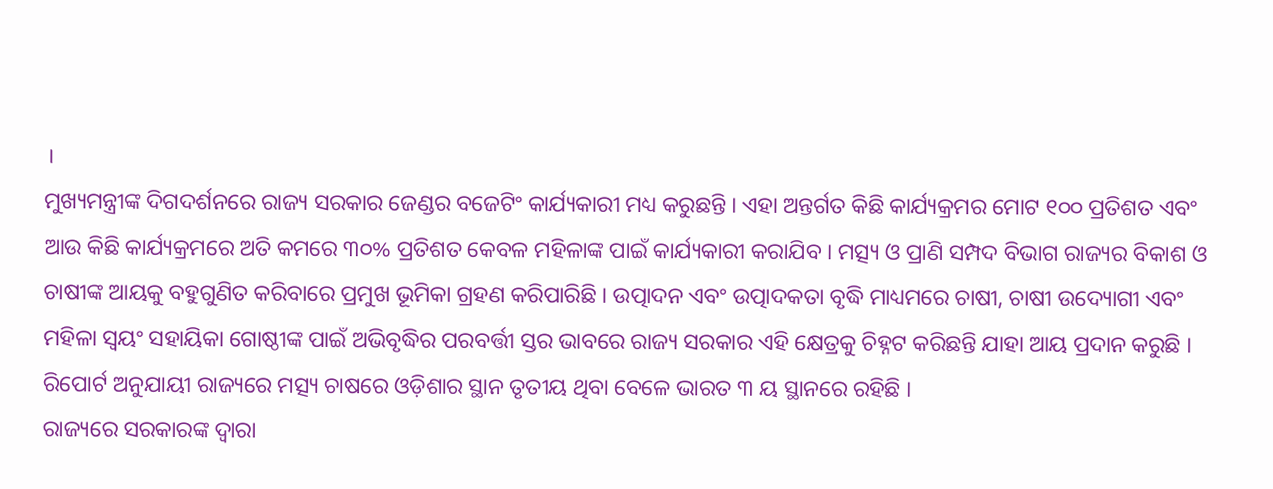।
ମୁଖ୍ୟମନ୍ତ୍ରୀଙ୍କ ଦିଗଦର୍ଶନରେ ରାଜ୍ୟ ସରକାର ଜେଣ୍ଡର ବଜେଟିଂ କାର୍ଯ୍ୟକାରୀ ମଧ୍ୟ କରୁଛନ୍ତି । ଏହା ଅନ୍ତର୍ଗତ କିଛି କାର୍ଯ୍ୟକ୍ରମର ମୋଟ ୧୦୦ ପ୍ରତିଶତ ଏବଂ ଆଉ କିଛି କାର୍ଯ୍ୟକ୍ରମରେ ଅତି କମରେ ୩୦% ପ୍ରତିଶତ କେବଳ ମହିଳାଙ୍କ ପାଇଁ କାର୍ଯ୍ୟକାରୀ କରାଯିବ । ମତ୍ସ୍ୟ ଓ ପ୍ରାଣି ସମ୍ପଦ ବିଭାଗ ରାଜ୍ୟର ବିକାଶ ଓ ଚାଷୀଙ୍କ ଆୟକୁ ବହୁଗୁଣିତ କରିବାରେ ପ୍ରମୁଖ ଭୂମିକା ଗ୍ରହଣ କରିପାରିଛି । ଉତ୍ପାଦନ ଏବଂ ଉତ୍ପାଦକତା ବୃଦ୍ଧି ମାଧ୍ୟମରେ ଚାଷୀ, ଚାଷୀ ଉଦ୍ୟୋଗୀ ଏବଂ ମହିଳା ସ୍ୱୟଂ ସହାୟିକା ଗୋଷ୍ଠୀଙ୍କ ପାଇଁ ଅଭିବୃଦ୍ଧିର ପରବର୍ତ୍ତୀ ସ୍ତର ଭାବରେ ରାଜ୍ୟ ସରକାର ଏହି କ୍ଷେତ୍ରକୁ ଚିହ୍ନଟ କରିଛନ୍ତି ଯାହା ଆୟ ପ୍ରଦାନ କରୁଛି । ରିପୋର୍ଟ ଅନୁଯାୟୀ ରାଜ୍ୟରେ ମତ୍ସ୍ୟ ଚାଷରେ ଓଡ଼ିଶାର ସ୍ଥାନ ତୃତୀୟ ଥିବା ବେଳେ ଭାରତ ୩ ୟ ସ୍ଥାନରେ ରହିଛି ।
ରାଜ୍ୟରେ ସରକାରଙ୍କ ଦ୍ୱାରା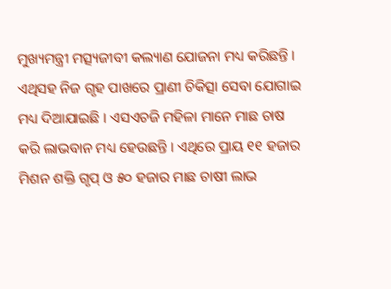ମୁଖ୍ୟମନ୍ତ୍ରୀ ମତ୍ସ୍ୟଜୀବୀ କଲ୍ୟାଣ ଯୋଜନା ମଧ୍ୟ କରିଛନ୍ତି । ଏଥିସହ ନିଜ ଗୃହ ପାଖରେ ପ୍ରାଣୀ ଚିକିତ୍ସା ସେବା ଯୋଗାଇ ମଧ୍ୟ ଦିଆଯାଇଛି । ଏସଏଚଜି ମହିଳା ମାନେ ମାଛ ଚାଷ କରି ଲାଭବାନ ମଧ୍ୟ ହେଉଛନ୍ତି । ଏଥିରେ ପ୍ରାୟ ୧୧ ହଜାର ମିଶନ ଶକ୍ତି ଗୃପ୍ ଓ ୫୦ ହଜାର ମାଛ ଚାଷୀ ଲାଭ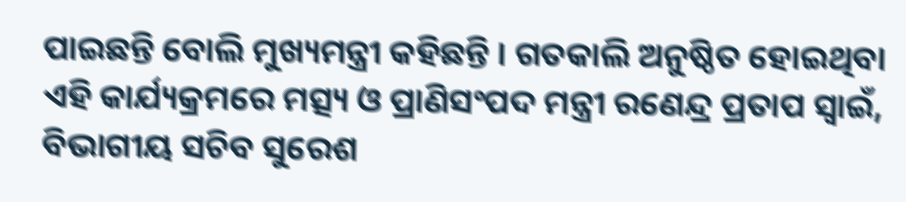ପାଇଛନ୍ତି ବୋଲି ମୁଖ୍ୟମନ୍ତ୍ରୀ କହିଛନ୍ତି । ଗତକାଲି ଅନୁଷ୍ଠିତ ହୋଇଥିବା ଏହି କାର୍ଯ୍ୟକ୍ରମରେ ମତ୍ସ୍ୟ ଓ ପ୍ରାଣିସଂପଦ ମନ୍ତ୍ରୀ ରଣେନ୍ଦ୍ର ପ୍ରତାପ ସ୍ୱାଇଁ, ବିଭାଗୀୟ ସଚିବ ସୁରେଶ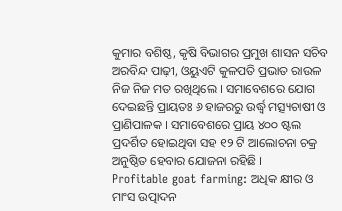କୁମାର ବଶିଷ୍ଠ, କୃଷି ବିଭାଗର ପ୍ରମୁଖ ଶାସନ ସଚିବ ଅରବିନ୍ଦ ପାଢ଼ୀ, ଓୟୁଏଟି କୁଳପତି ପ୍ରଭାତ ରାଉଳ ନିଜ ନିଜ ମତ ରଖିଥିଲେ । ସମାବେଶରେ ଯୋଗ ଦେଇଛନ୍ତି ପ୍ରାୟତଃ ୬ ହାଜରରୁ ଉର୍ଦ୍ଧ୍ବ ମତ୍ସ୍ୟଚାଷୀ ଓ ପ୍ରାଣିପାଳକ । ସମାବେଶରେ ପ୍ରାୟ ୪୦୦ ଷ୍ଟଲ ପ୍ରଦର୍ଶିତ ହୋଇଥିବା ସହ ୧୨ ଟି ଆଲୋଚନା ଚକ୍ର ଅନୁଷ୍ଠିତ ହେବାର ଯୋଜନା ରହିଛି ।
Profitable goat farming: ଅଧିକ କ୍ଷୀର ଓ ମାଂସ ଉତ୍ପାଦନ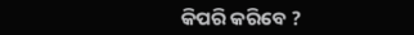କିପରି କରିବେ ?